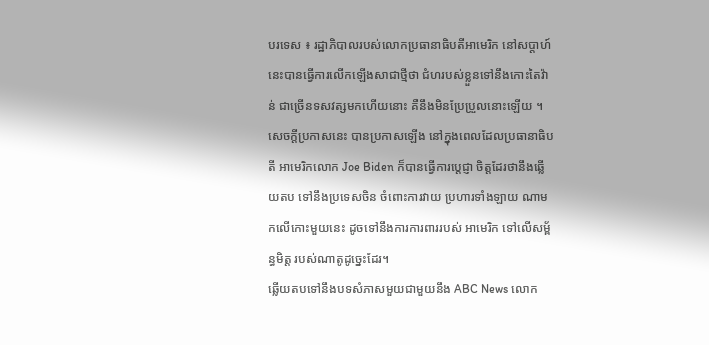បរទេស ៖ រដ្ឋាភិបាលរបស់លោកប្រធានាធិបតីអាមេរិក នៅសប្តាហ៍នេះបានធ្វើការលើកឡើងសាជាថ្មីថា ជំហរបស់ខ្លួនទៅនឹងកោះតៃវ៉ាន់ ជាច្រើនទសវត្សមកហើយនោះ គឺនឹងមិនប្រែប្រួលនោះឡើយ ។
សេចក្តីប្រកាសនេះ បានប្រកាសឡើង នៅក្នុងពេលដែលប្រធានាធិបតី អាមេរិកលោក Joe Biden ក៏បានធ្វើការប្តេជ្ញា ចិត្តដែរថានឹងឆ្លើយតប ទៅនឹងប្រទេសចិន ចំពោះការវាយ ប្រហារទាំងឡាយ ណាមកលើកោះមួយនេះ ដូចទៅនឹងការការពាររបស់ អាមេរិក ទៅលើសម្ព័ន្ធមិត្ត របស់ណាតូដូច្នេះដែរ។
ឆ្លើយតបទៅនឹងបទសំភាសមួយជាមួយនឹង ABC News លោក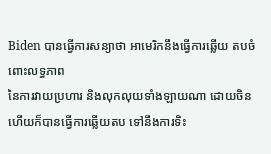Biden បានធ្វើការសន្យាថា អាមេរិកនឹងធ្វើការឆ្លើយ តបចំពោះលទ្ធភាព
នៃការវាយប្រហារ និងលុកលុយទាំងឡាយណា ដោយចិនហើយក៏បានធ្វើការឆ្លើយតប ទៅនឹងការទិះ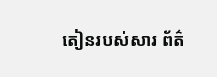តៀនរបស់សារ ព័ត៌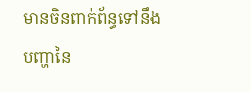មានចិនពាក់ព័ន្ធទៅនឹង
បញ្ហានៃ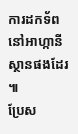ការដកទ័ព នៅអាហ្កានីស្ថានផងដែរ ៕
ប្រែស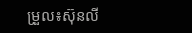ម្រួល៖ស៊ុនលី